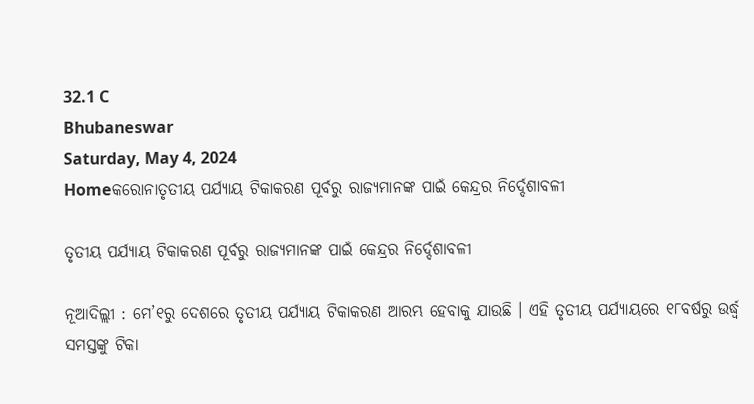32.1 C
Bhubaneswar
Saturday, May 4, 2024
Homeକରୋନାତୃତୀୟ ପର୍ଯ୍ୟାୟ ଟିକାକରଣ ପୂର୍ବରୁ ରାଜ୍ୟମାନଙ୍କ ପାଇଁ କେନ୍ଦ୍ରର ନିର୍ଦ୍ଦେଶାବଳୀ

ତୃତୀୟ ପର୍ଯ୍ୟାୟ ଟିକାକରଣ ପୂର୍ବରୁ ରାଜ୍ୟମାନଙ୍କ ପାଇଁ କେନ୍ଦ୍ରର ନିର୍ଦ୍ଦେଶାବଳୀ

ନୂଆଦିଲ୍ଲୀ : ମେ’୧ରୁ ଦେଶରେ ତୃତୀୟ ପର୍ଯ୍ୟାୟ ଟିକାକରଣ ଆରମ୍ଭ ହେବାକୁ ଯାଉଛି । ଏହି ତୃତୀୟ ପର୍ଯ୍ୟାୟରେ ୧୮ବର୍ଷରୁ ଉର୍ଦ୍ଧ୍ୱ ସମସ୍ତଙ୍କୁ ଟିକା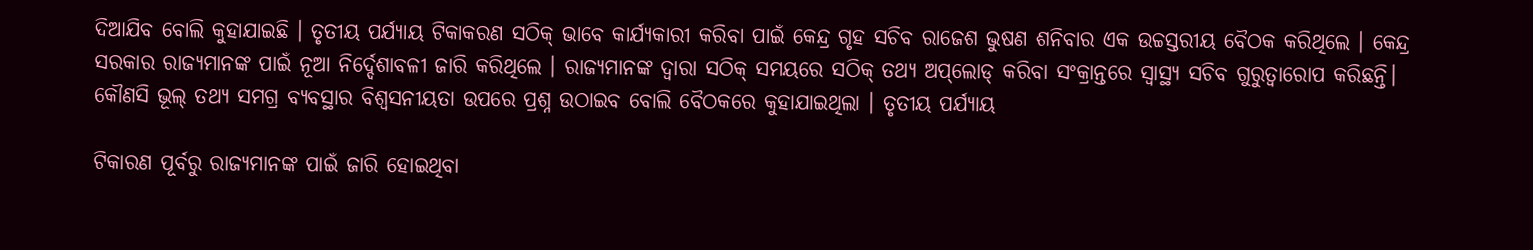ଦିଆଯିବ ବୋଲି କୁହାଯାଇଛି । ତୃତୀୟ ପର୍ଯ୍ୟାୟ ଟିକାକରଣ ସଠିକ୍ ଭାବେ କାର୍ଯ୍ୟକାରୀ କରିବା ପାଇଁ କେନ୍ଦ୍ର ଗୃହ ସଚିବ ରାଜେଶ ଭୁଷଣ ଶନିବାର ଏକ ଉଚ୍ଚସ୍ତରୀୟ ବୈଠକ କରିଥିଲେ । କେନ୍ଦ୍ର ସରକାର ରାଜ୍ୟମାନଙ୍କ ପାଇଁ ନୂଆ ନିର୍ଦ୍ଦେଶାବଳୀ ଜାରି କରିଥିଲେ । ରାଜ୍ୟମାନଙ୍କ ଦ୍ୱାରା ସଠିକ୍ ସମୟରେ ସଠିକ୍ ତଥ୍ୟ ଅପ୍‌ଲୋଡ୍ କରିବା ସଂକ୍ରାନ୍ତରେ ସ୍ୱାସ୍ଥ୍ୟ ସଚିବ ଗୁରୁତ୍ୱାରୋପ କରିଛନ୍ତି। କୌଣସି ଭୂଲ୍ ତଥ୍ୟ ସମଗ୍ର ବ୍ୟବସ୍ଥାର ବିଶ୍ୱସନୀୟତା ଉପରେ ପ୍ରଶ୍ନ ଉଠାଇବ ବୋଲି ବୈଠକରେ କୁହାଯାଇଥିଲା । ତୃତୀୟ ପର୍ଯ୍ୟାୟ

ଟିକାରଣ ପୂର୍ବରୁ ରାଜ୍ୟମାନଙ୍କ ପାଇଁ ଜାରି ହୋଇଥିବା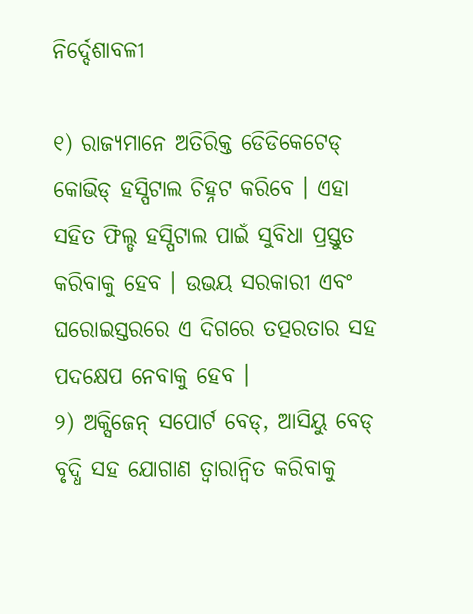ନିର୍ଦ୍ଦେଶାବଳୀ

୧) ରାଜ୍ୟମାନେ ଅତିରିକ୍ତ ଡେିଡିକେଟେଡ୍ କୋଭିଡ୍ ହସ୍ପିଟାଲ ଚିହ୍ନଟ କରିବେ । ଏହା ସହିତ ଫିଲ୍ଡ ହସ୍ପିଟାଲ ପାଇଁ ସୁବିଧା ପ୍ରସ୍ତୁତ କରିବାକୁ ହେବ । ଉଭୟ ସରକାରୀ ଏବଂ ଘରୋଇସ୍ତରରେ ଏ ଦିଗରେ ତତ୍ପରତାର ସହ ପଦକ୍ଷେପ ନେବାକୁ ହେବ ।
୨) ଅକ୍ସିଜେନ୍ ସପୋର୍ଟ ବେଡ୍‌, ଆସିୟୁ ବେଡ୍ ବୃଦ୍ଧି ସହ ଯୋଗାଣ ତ୍ୱାରାନ୍ୱିତ କରିବାକୁ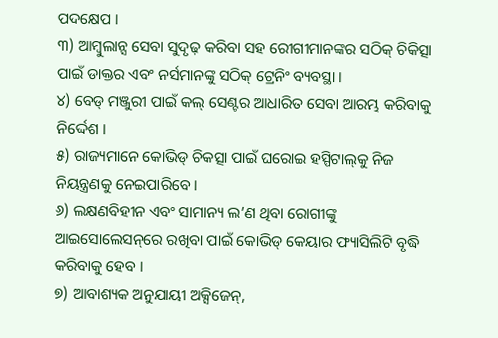ପଦକ୍ଷେପ ।
୩) ଆମ୍ବୁଲାନ୍ସ ସେବା ସୁଦୃଢ଼ କରିବା ସହ ରେୀଗୀମାନଙ୍କର ସଠିକ୍ ଚିକିତ୍ସା ପାଇଁ ଡାକ୍ତର ଏବଂ ନର୍ସମାନଙ୍କୁ ସଠିକ୍ ଟ୍ରେନିଂ ବ୍ୟବସ୍ଥା ।
୪) ବେଡ୍ ମଞ୍ଜୁରୀ ପାଇଁ କଲ୍ ସେଣ୍ଟର ଆଧାରିତ ସେବା ଆରମ୍ଭ କରିବାକୁ ନିର୍ଦ୍ଦେଶ ।
୫) ରାଜ୍ୟମାନେ କୋଭିଡ୍ ଚିକତ୍ସା ପାଇଁ ଘରୋଇ ହସ୍ପିଟାଲ୍‌କୁ ନିଜ ନିୟନ୍ତ୍ରଣକୁ ନେଇପାରିବେ ।
୬) ଲକ୍ଷଣବିହୀନ ଏବଂ ସାମାନ୍ୟ ଲ’ଣ ଥିବା ରୋଗୀଙ୍କୁ ଆଇସୋଲେସନ୍‌ରେ ରଖିବା ପାଇଁ କୋଭିଡ୍ କେୟାର ଫ୍ୟାସିଲିଟି ବୃଦ୍ଧି କରିବାକୁ ହେବ ।
୭) ଆବାଶ୍ୟକ ଅନୁଯାୟୀ ଅକ୍ସିଜେନ୍‌,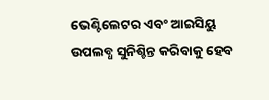ଭେଣ୍ଟିଲେଟର ଏବଂ ଆଇସିୟୁ ଉପଲବ୍ଧ ସୁନିଶ୍ଚିନ୍ତ କରିବାକୁ ହେବ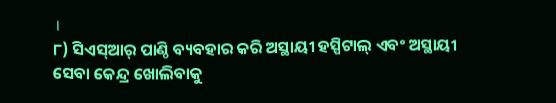।
୮) ସିଏସ୍‌ଆର୍ ପାଣ୍ଠି ବ୍ୟବହାର କରି ଅସ୍ଥାୟୀ ହସ୍ପିଟାଲ୍ ଏବଂ ଅସ୍ଥାୟୀ ସେବା କେନ୍ଦ୍ର ଖୋଲିବାକୁ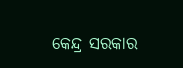କେନ୍ଦ୍ର ସରକାର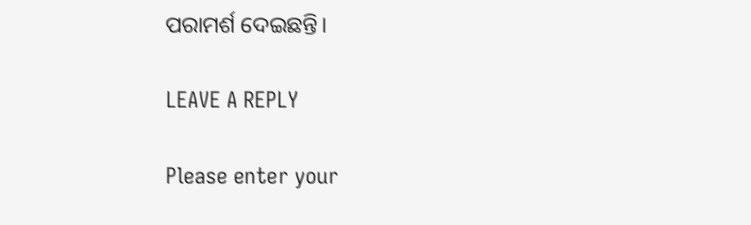ପରାମର୍ଶ ଦେଇଛନ୍ତି।

LEAVE A REPLY

Please enter your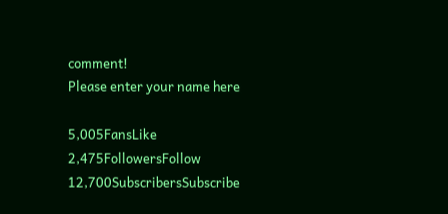comment!
Please enter your name here

5,005FansLike
2,475FollowersFollow
12,700SubscribersSubscribe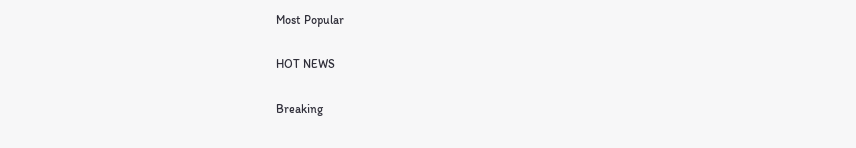Most Popular

HOT NEWS

Breaking